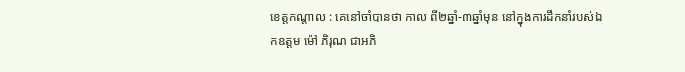ខេត្តកណ្តាល : គេនៅចាំបានថា កាល ពី២ឆ្នាំ-៣ឆ្នាំមុន នៅក្នុងការដឹកនាំរបស់ឯកឧត្តម ម៉ៅ ភិរុណ ជាអភិ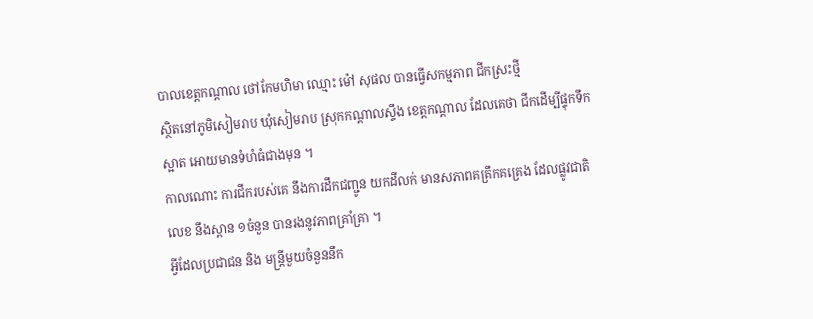បាលខេត្តកណ្តាល ថៅកែមហិមា ឈ្មោះ ម៉ៅ សុផល បានធ្វើសកម្មភាព ជីកស្រះថ្មី
ស្ថិតនៅភូមិសៀមរាប ឃុំសៀមរាប ស្រុកកណ្តាលស្ទឹង ខេត្តកណ្តាល ដែលគេថា ជីកដើម្បីផ្ទុកទឹកស្អាត អោយមានទំហំធំជាងមុន ។
កាលណោះ ការជីករបស់គេ នឹងការដឹកជញ្ជូន យកដីលក់ មានសភាពគគ្រឹកគគ្រេង ដែលផ្លូវជាតិលេខ នឹងស្ពាន ១ចំនួន បានរងនូវភាពគ្រាំគ្រា ។
អ្វីដែលប្រជាជន និង មន្រ្តីមួយចំនួននឹក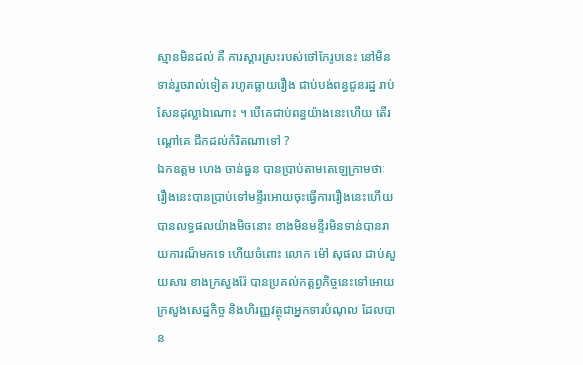ស្មានមិនដល់ គឺ ការស្តារស្រះរបស់ថៅកែរូបនេះ នៅមិនទាន់រួចរាល់ទៀត រហូតធ្លាយរឿង ជាប់បង់ពន្ធជូនរដ្ឋ រាប់សែនដុល្លាឯណោះ ។ បើគេជាប់ពន្ធយ៉ាងនេះហើយ តើរណ្តៅគេ ជីកដល់កំរិតណាទៅ ?
ឯកឧត្តម ហេង ចាន់ធួន បានប្រាប់តាមតេឡេក្រាមថាៈ រឿងនេះបានប្រាប់ទៅមន្ទីរអោយចុះធ្វើការរឿងនេះហើយ បានលទ្ធផលយ៉ាងមិចនោះ ខាងមិនមន្ទីរមិនទាន់បានរាយការណ៏មកទេ ហើយចំពោះ លោក ម៉ៅ សុផល ជាប់សួយសារ ខាងក្រសួងរ៉ែ បានប្រគល់កត្តព្វកិច្ចនេះទៅអោយក្រសួងសេដ្ឋកិច្ច និងហិរញ្ញវត្ថុជាអ្នកទារបំណុល ដែលបាន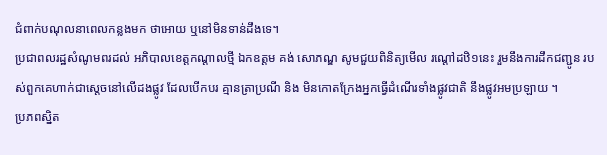ជំពាក់បណុលនាពេលកន្លងមក ថាអោយ ឬនៅមិនទាន់ដឹងទេ។
ប្រជាពលរដ្ឋសំណូមពរដល់ អភិបាលខេត្តកណ្តាលថ្មី ឯកឧត្តម គង់ សោភណ្ឌ សូមជួយពិនិត្យមើល រណ្តៅដឋិ១នេះ រួមនឹងការដឹកជញ្ជូន របស់ពួកគេហាក់ជាស្តេចនៅលើដងផ្លូវ ដែលបើកបរ គ្មានត្រាប្រណី និង មិនកោតក្រែងអ្នកធ្វើដំណើរទាំងផ្លូវជាតិ នឹងផ្លូវអមប្រឡាយ ។
ប្រភពស្និត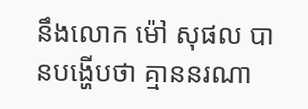នឹងលោក ម៉ៅ សុផល បានបង្ហើបថា គ្មាននរណា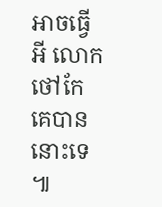អាចធ្វើអី លោកថៅកែ គេបាននោះទេ ៕